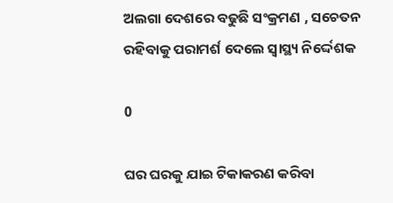ଅଲଗା ଦେଶରେ ବଢୁଛି ସଂକ୍ରମଣ , ସଚେତନ ରହିବାକୁ ପରାମର୍ଶ ଦେଲେ ସ୍ବାସ୍ଥ୍ୟ ନିର୍ଦ୍ଦେଶକ

0

ଘର ଘରକୁ ଯାଇ ଟିକାକରଣ କରିବା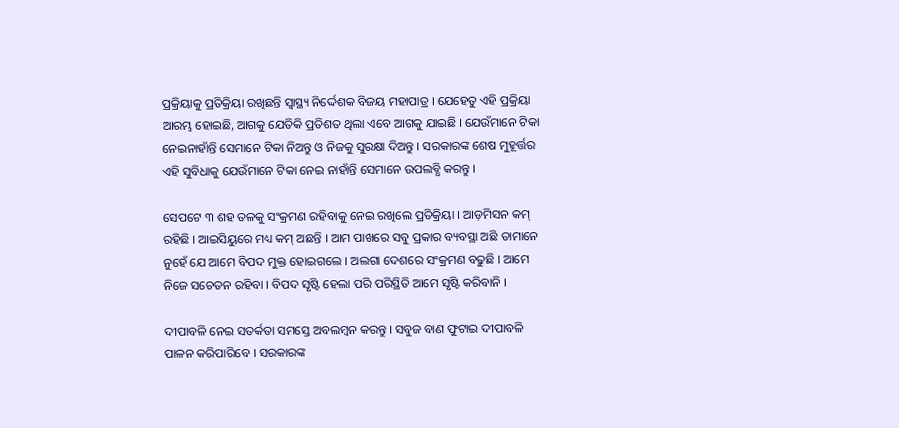ପ୍ରକ୍ରିୟାକୁ ପ୍ରତିକ୍ରିୟା ରଖିଛନ୍ତି ସ୍ବାସ୍ଥ୍ୟ ନିର୍ଦ୍ଦେଶକ ବିଜୟ ମହାପାତ୍ର । ଯେହେତୁ ଏହି ପ୍ରକ୍ରିୟା ଆରମ୍ଭ ହୋଇଛି, ଆଗକୁ ଯେତିକି ପ୍ରତିଶତ ଥିଲା ଏବେ ଆଗକୁ ଯାଇଛି । ଯେଉଁମାନେ ଟିକା ନେଇନାହାଁନ୍ତି ସେମାନେ ଟିକା ନିଅନ୍ତୁ ଓ ନିଜକୁ ସୁରକ୍ଷା ଦିଅନ୍ତୁ । ସରକାରଙ୍କ ଶେଷ ମୁହୂର୍ତ୍ତର ଏହି ସୁବିଧାକୁ ଯେଉଁମାନେ ଟିକା ନେଇ ନାହାଁନ୍ତି ସେମାନେ ଉପଲବ୍ଧି କରନ୍ତୁ ।

ସେପଟେ ୩ ଶହ ତଳକୁ ସଂକ୍ରମଣ ରହିବାକୁ ନେଇ ରଖିଲେ ପ୍ରତିକ୍ରିୟା । ଆଡ଼ମିସନ କମ୍ ରହିଛି । ଆଇସିୟୁରେ ମଧ୍ୟ କମ୍ ଅଛନ୍ତି । ଆମ ପାଖରେ ସବୁ ପ୍ରକାର ବ୍ୟବସ୍ଥା ଅଛି ତାମାନେ ନୁହେଁ ଯେ ଆମେ ବିପଦ ମୁକ୍ତ ହୋଇଗଲେ । ଅଲଗା ଦେଶରେ ସଂକ୍ରମଣ ବଢୁଛି । ଆମେ ନିଜେ ସଚେତନ ରହିବା । ବିପଦ ସୃଷ୍ଟି ହେଲା ପରି ପରିସ୍ଥିତି ଆମେ ସୃଷ୍ଟି କରିବାନି ।

ଦୀପାବଳି ନେଇ ସତର୍କତା ସମସ୍ତେ ଅବଲମ୍ବନ କରନ୍ତୁ । ସବୁଜ ବାଣ ଫୁଟାଇ ଦୀପାବଳି ପାଳନ କରିପାରିବେ । ସରକାରଙ୍କ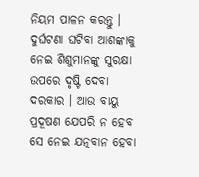ନିୟମ ପାଳନ କରନ୍ତୁ । ଦୁର୍ଘଟଣା ଘଟିବା ଆଶଙ୍କାକୁ ନେଇ ଶିଶୁମାନଙ୍କୁ ସୁରକ୍ଷା ଉପରେ ଦୃଷ୍ଟି ଦେବା ଦରକାର । ଆଉ ବାୟୁ ପ୍ରଦୂଷଣ ଯେପରି ନ ହେବ ସେ ନେଇ ଯତ୍ନବାନ ହେବା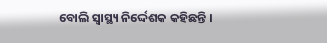ବୋଲି ସ୍ବାସ୍ଥ୍ୟ ନିର୍ଦ୍ଦେଶକ କହିଛନ୍ତି ।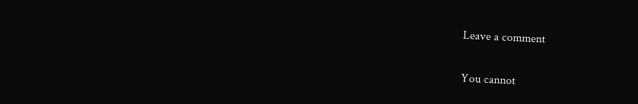Leave a comment

You cannot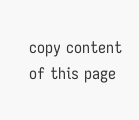copy content of this page